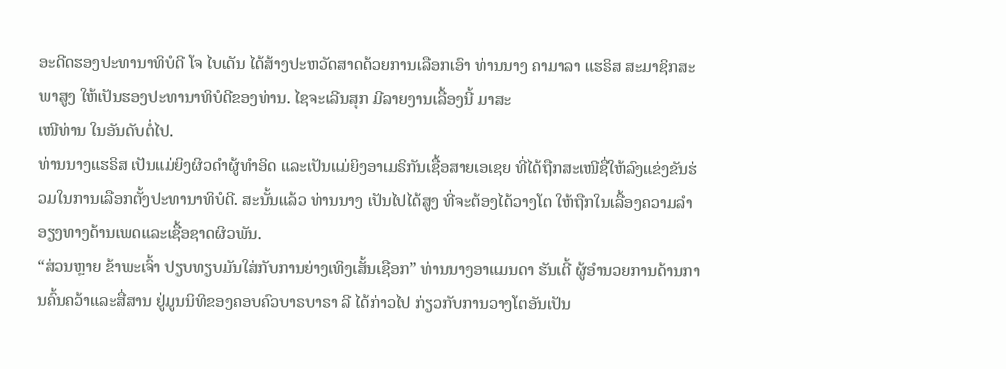ອະດີດຮອງປະທານາທິບໍດີ ໂຈ ໄບເດັນ ໄດ້ສ້າງປະຫວັດສາດດ້ວຍການເລືອກເອົາ ທ່ານນາງ ຄາມາລາ ແຮຣິສ ສະມາຊິກສະພາສູງ ໃຫ້ເປັນຮອງປະທານາທິບໍດີຂອງທ່ານ. ໄຊຈະເລີນສຸກ ມີລາຍງານເລື້ອງນີ້ ມາສະ
ເໜີທ່ານ ໃນອັນດັບຕໍ່ໄປ.
ທ່ານນາງແຮຣິສ ເປັນແມ່ຍິງຜິວດຳຜູ້ທຳອິດ ແລະເປັນແມ່ຍິງອາເມຣິກັນເຊື້ອສາຍເອເຊຍ ທີ່ໄດ້ຖືກສະເໜີຊື່ໃຫ້ລົງແຂ່ງຂັນຮ່ວມໃນການເລືອກຕັ້ງປະທານາທິບໍດີ. ສະນັ້ນແລ້ວ ທ່ານນາງ ເປັນໄປໄດ້ສູງ ທີ່ຈະຕ້ອງໄດ້ວາງໂຕ ໃຫ້ຖືກໃນເລື້ອງຄວາມລຳອຽງທາງດ້ານເພດແລະເຊື້ອຊາດຜິວພັນ.
“ສ່ວນຫຼາຍ ຂ້າພະເຈົ້າ ປຽບທຽບມັນໃສ່ກັບການຍ່າງເທິງເສັ້ນເຊືອກ” ທ່ານນາງອາແມນດາ ຮັນເຕີ້ ຜູ້ອຳນວຍການດ້ານການຄົ້ນຄວ້າແລະສື່ສານ ຢູ່ມູນນິທິຂອງຄອບຄົວບາຣບາຣາ ລີ ໄດ້ກ່າວໄປ ກ່ຽວກັບການວາງໂຕອັນເປັນ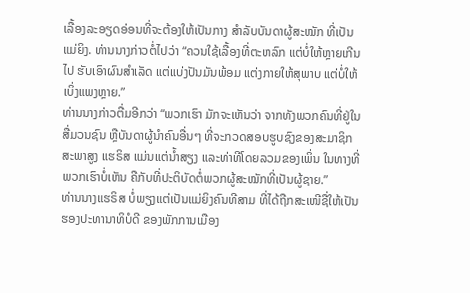ເລື້ອງລະອຽດອ່ອນທີ່ຈະຕ້ອງໃຫ້ເປັນກາງ ສຳລັບບັນດາຜູ້ສະໝັກ ທີ່ເປັນແມ່ຍິງ. ທ່ານນາງກ່າວຕໍ່ໄປວ່າ “ຄວນໃຊ້ເລື້ອງທີ່ຕະຫລົກ ແຕ່ບໍ່ໃຫ້ຫຼາຍເກີນໄປ ຮັບເອົາຜົນສໍາເລັດ ແຕ່ແບ່ງປັນມັນພ້ອມ ແຕ່ງກາຍໃຫ້ສຸພາບ ແຕ່ບໍ່ໃຫ້ເບິ່ງແພງຫຼາຍ.”
ທ່ານນາງກ່າວຕື່ມອີກວ່າ “ພວກເຮົາ ມັກຈະເຫັນວ່າ ຈາກທັງພວກຄົນທີ່ຢູ່ໃນສື່ມວນຊົນ ຫຼືບັນດາຜູ້ນຳຄົນອື່ນໆ ທີ່ຈະກວດສອບຮູບຊົງຂອງສະມາຊິກສະພາສູງ ແຮຣິສ ແມ່ນແຕ່ນ້ຳສຽງ ແລະທ່າທີໂດຍລວມຂອງເພິ່ນ ໃນທາງທີ່ພວກເຮົາບໍ່ເຫັນ ຄືກັບທີ່ປະຕິບັດຕໍ່ພວກຜູ້ສະໝັກທີ່ເປັນຜູ້ຊາຍ.”
ທ່ານນາງແຮຣິສ ບໍ່ພຽງແຕ່ເປັນແມ່ຍິງຄົນທີສາມ ທີ່ໄດ້ຖືກສະເໜີຊື່ໃຫ້ເປັນຮອງປະທານາທິບໍດີ ຂອງພັກການເມືອງ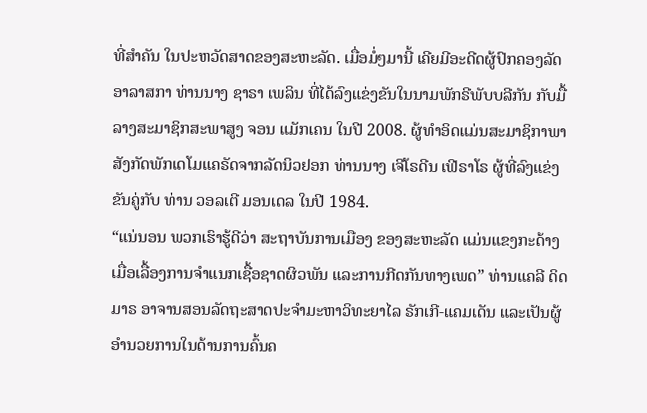ທີ່ສຳຄັນ ໃນປະຫວັດສາດຂອງສະຫະລັດ. ເມື່ອມໍ່ໆມານີ້ ເຄີຍມີອະດີດຜູ້ປົກຄອງລັດອາລາສກາ ທ່ານນາງ ຊາຣາ ເພລິນ ທີ່ໄດ້ລົງແຂ່ງຂັນໃນນາມພັກຣີພັບບລີກັນ ກັບມື້ລາງສະມາຊິກສະພາສູງ ຈອນ ແມັກເຄນ ໃນປີ 2008. ຜູ້ທຳອິດແມ່ນສະມາຊິກາພາ ສັງກັດພັກເດໂມແຄຣັດຈາກລັດນິວຢອກ ທ່ານນາງ ເຈີໂຣດີນ ເຟີຣາໂຣ ຜູ້ທີ່ລົງແຂ່ງຂັນຄູ່ກັບ ທ່ານ ວອລເຕີ ມອນເດລ ໃນປີ 1984.
“ແນ່ນອນ ພວກເຮົາຮູ້ດີວ່າ ສະຖາບັນການເມືອງ ຂອງສະຫະລັດ ແມ່ນແຂງກະດ້າງ ເມື່ອເລື້ອງການຈຳແນກເຊື້ອຊາດຜິວພັນ ແລະການກີດກັນທາງເພດ” ທ່ານແຄລີ ດິດມາຣ ອາຈານສອນລັດຖະສາດປະຈຳມະຫາວິທະຍາໄລ ຣັກເກີ-ແຄມເດັນ ແລະເປັນຜູ້ອຳນວຍການໃນດ້ານການຄົ້ນຄ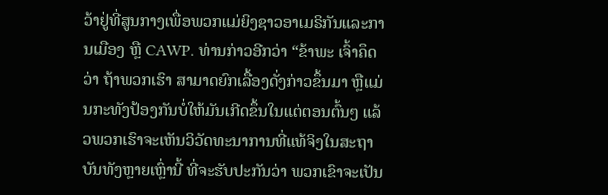ວ້າຢູ່ທີ່ສູນກາງເພື່ອພວກແມ່ຍິງຊາວອາເມຣິກັນແລະການເມືອງ ຫຼື CAWP. ທ່ານກ່າວອີກວ່າ “ຂ້າພະ ເຈົ້າຄຶດວ່າ ຖ້າພວກເຮົາ ສາມາດຍົກເລື້ອງດັ່ງກ່າວຂຶ້ນມາ ຫຼືແມ່ນກະທັງປ້ອງກັນບໍ່ໃຫ້ມັນເກີດຂຶ້ນໃນແຕ່ຕອນຕົ້ນໆ ແລ້ວພວກເຮົາຈະເຫັນວິວັດທະນາການທີ່ແທ້ຈິງໃນສະຖາບັນທັງຫຼາຍເຫຼົ່ານີ້ ທີ່ຈະຮັບປະກັນວ່າ ພວກເຂົາຈະເປັນ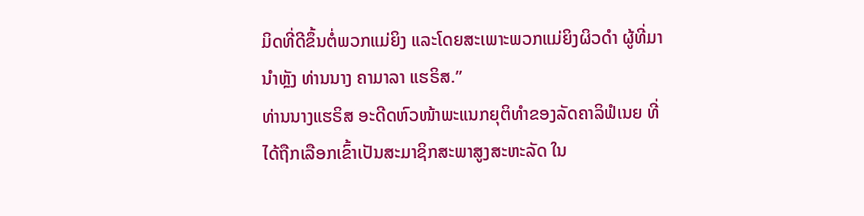ມິດທີ່ດີຂຶ້ນຕໍ່ພວກແມ່ຍິງ ແລະໂດຍສະເພາະພວກແມ່ຍິງຜິວດຳ ຜູ້ທີ່ມານຳຫຼັງ ທ່ານນາງ ຄາມາລາ ແຮຣິສ.”
ທ່ານນາງແຮຣິສ ອະດີດຫົວໜ້າພະແນກຍຸຕິທຳຂອງລັດຄາລິຟໍເນຍ ທີ່ໄດ້ຖືກເລືອກເຂົ້າເປັນສະມາຊິກສະພາສູງສະຫະລັດ ໃນ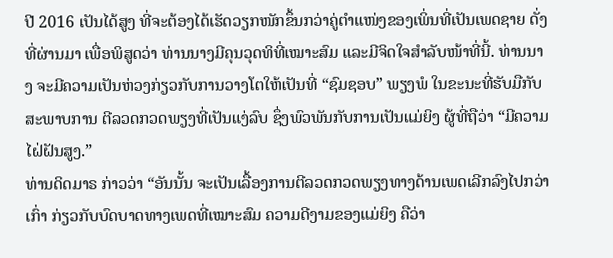ປີ 2016 ເປັນໄດ້ສູງ ທີ່ຈະຕ້ອງໄດ້ເຮັດວຽກໜັກຂຶ້ນກວ່າຄູ່ຕຳແໜ່ງຂອງເພິ່ນທີ່ເປັນເພດຊາຍ ດັ່ງທີ່ຜ່ານມາ ເພື່ອພິສູດວ່າ ທ່ານນາງມີຄຸນວຸດທິທີ່ເໝາະສົມ ແລະມີຈິດໃຈສຳລັບໜ້າທີ່ນີ້. ທ່ານນາງ ຈະມີຄວາມເປັນຫ່ວງກ່ຽວກັບການວາງໂຕໃຫ້ເປັນທີ່ “ຊົມຊອບ” ພຽງພໍ ໃນຂະນະທີ່ຮັບມືກັບສະພາບການ ຕີລວດກວດພຽງທີ່ເປັນແງ່ລົບ ຊຶ່ງພົວພັນກັບການເປັນແມ່ຍິງ ຜູ້ທີ່ຖືວ່າ “ມີຄວາມໄຝ່ຝັນສູງ.”
ທ່ານດິດມາຣ ກ່າວວ່າ “ອັນນັ້ນ ຈະເປັນເລື້ອງການຕີລວດກວດພຽງທາງດ້ານເພດເລີກລົງໄປກວ່າເກົ່າ ກ່ຽວກັບບົດບາດທາງເພດທີ່ເໝາະສົມ ຄວາມດີງາມຂອງແມ່ຍິງ ຄືວ່າ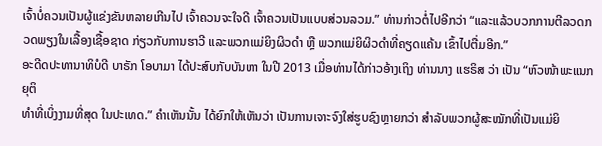ເຈົ້າບໍ່ຄວນເປັນຜູ້ແຂ່ງຂັນຫລາຍເກີນໄປ ເຈົ້າຄວນຈະໃຈດີ ເຈົ້າຄວນເປັນແບບສ່ວນລວມ.” ທ່ານກ່າວຕໍ່ໄປອີກວ່າ “ແລະແລ້ວບວກການຕີລວດກວດພຽງໃນເລື້ອງເຊື້ອຊາດ ກ່ຽວກັບການຮາວີ ແລະພວກແມ່ຍິງຜິວດຳ ຫຼື ພວກແມ່ຍິຜິວດຳທີ່ຄຽດແຄ້ນ ເຂົ້າໄປຕື່ມອີກ.”
ອະດີດປະທານາທິບໍດີ ບາຣັກ ໂອບາມາ ໄດ້ປະສົບກັບບັນຫາ ໃນປີ 2013 ເມື່ອທ່ານໄດ້ກ່າວອ້າງເຖິງ ທ່ານນາງ ແຮຣິສ ວ່າ ເປັນ “ຫົວໜ້າພະແນກຍຸຕິ
ທຳທີ່ເບິ່ງງາມທີ່ສຸດ ໃນປະເທດ.” ຄຳເຫັນນັ້ນ ໄດ້ຍົກໃຫ້ເຫັນວ່າ ເປັນການເຈາະຈົງໃສ່ຮູບຊົງຫຼາຍກວ່າ ສຳລັບພວກຜູ້ສະໝັກທີ່ເປັນແມ່ຍິ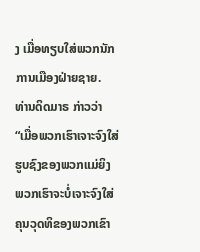ງ ເມື່ອທຽບໃສ່ພວກນັກການເມືອງຝ່າຍຊາຍ.
ທ່ານດິດມາຣ ກ່າວວ່າ “ເມື່ອພວກເຮົາເຈາະຈົງໃສ່ຮູບຊົງຂອງພວກແມ່ຍິງ ພວກເຮົາຈະບໍ່ເຈາະຈົງໃສ່ຄຸນວຸດທິຂອງພວກເຂົາ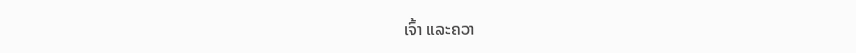ເຈົ້າ ແລະຄວາ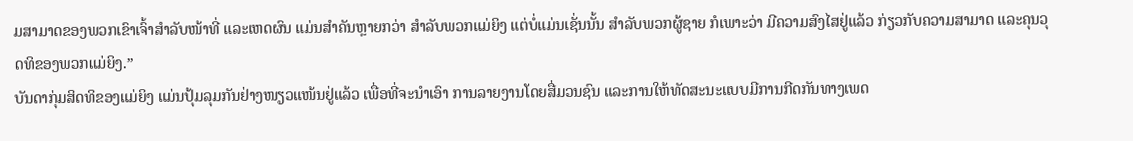ມສາມາດຂອງພວກເຂົາເຈົ້າສຳລັບໜ້າທີ່ ແລະເຫດຜົນ ແມ່ນສຳຄັນຫຼາຍກວ່າ ສຳລັບພວກແມ່ຍິງ ແຕ່ບໍ່ແມ່ນເຊັ່ນນັ້ນ ສຳລັບພວກຜູ້ຊາຍ ກໍເພາະວ່າ ມີຄວາມສົງໄສຢູ່ແລ້ວ ກ່ຽວກັບຄວາມສາມາດ ແລະຄຸນວຸດທິຂອງພວກແມ່ຍິງ.”
ບັນດາກຸ່ມສິດທິຂອງແມ່ຍິງ ແມ່ນປຸ້ມລຸມກັນຢ່າງໜຽວແໜ້ນຢູ່ແລ້ວ ເພື່ອທີ່ຈະນຳເອົາ ການລາຍງານໂດຍສື່ມວນຊົນ ແລະການໃຫ້ທັດສະນະແບບມີການກີດກັນທາງເພດ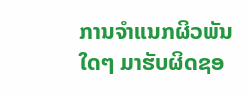ການຈຳແນກຜິວພັນໃດໆ ມາຮັບຜິດຊອ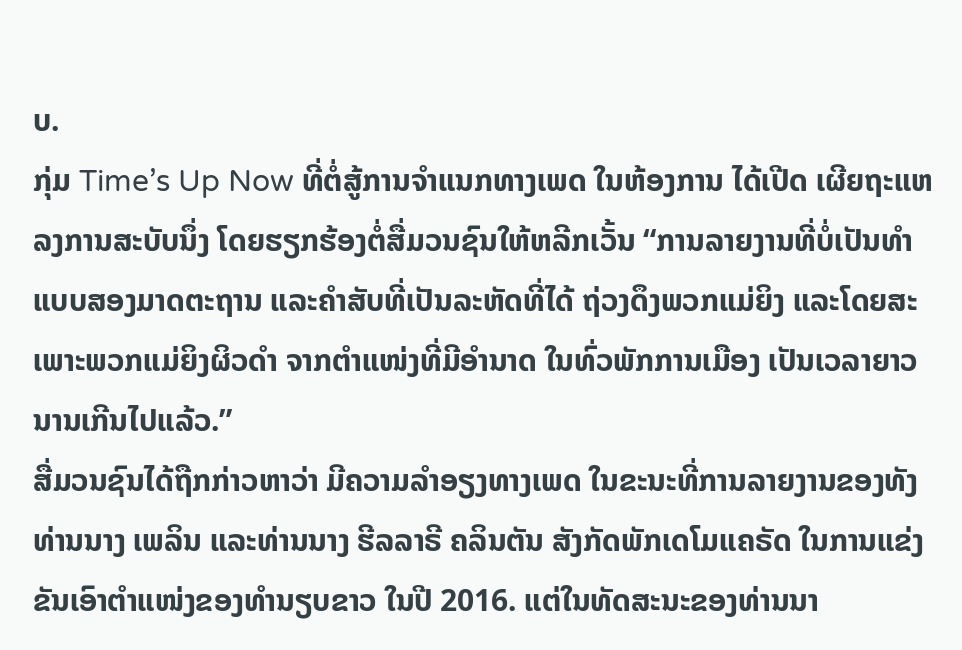ບ.
ກຸ່ມ Time’s Up Now ທີ່ຕໍ່ສູ້ການຈຳແນກທາງເພດ ໃນຫ້ອງການ ໄດ້ເປີດ ເຜີຍຖະແຫລງການສະບັບນຶ່ງ ໂດຍຮຽກຮ້ອງຕໍ່ສື່ມວນຊົນໃຫ້ຫລີກເວັ້ນ “ການລາຍງານທີ່ບໍ່ເປັນທໍາ ແບບສອງມາດຕະຖານ ແລະຄໍາສັບທີ່ເປັນລະຫັດທີ່ໄດ້ ຖ່ວງດຶງພວກແມ່ຍິງ ແລະໂດຍສະເພາະພວກແມ່ຍິງຜິວດຳ ຈາກຕຳແໜ່ງທີ່ມີອຳນາດ ໃນທົ່ວພັກການເມືອງ ເປັນເວລາຍາວນານເກີນໄປແລ້ວ.”
ສື່ມວນຊົນໄດ້ຖືກກ່າວຫາວ່າ ມີຄວາມລຳອຽງທາງເພດ ໃນຂະນະທີ່ການລາຍງານຂອງທັງທ່ານນາງ ເພລິນ ແລະທ່ານນາງ ຮີລລາຣີ ຄລິນຕັນ ສັງກັດພັກເດໂມແຄຣັດ ໃນການແຂ່ງຂັນເອົາຕຳແໜ່ງຂອງທຳນຽບຂາວ ໃນປີ 2016. ແຕ່ໃນທັດສະນະຂອງທ່ານນາ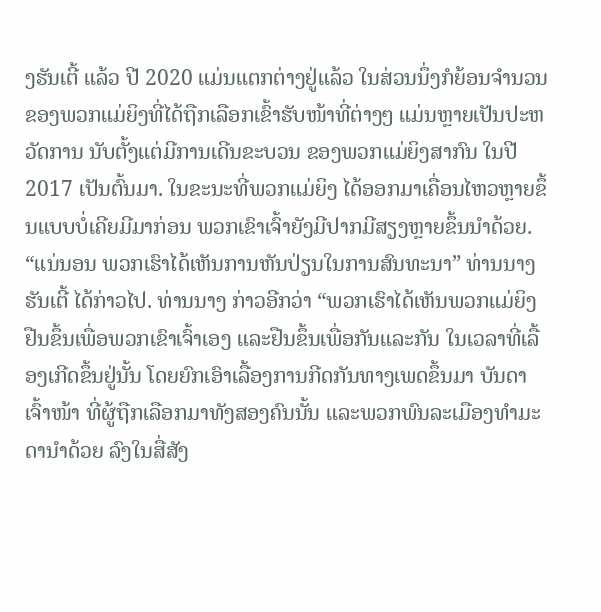ງຮັນເຕີ້ ແລ້ວ ປີ 2020 ແມ່ນແຕກຕ່າງຢູ່ແລ້ວ ໃນສ່ວນນຶ່ງກໍຍ້ອນຈຳນວນຂອງພວກແມ່ຍິງທີ່ໄດ້ຖືກເລືອກເຂົ້າຮັບໜ້າທີ່ຕ່າງໆ ແມ່ນຫຼາຍເປັນປະຫວັດການ ນັບຕັ້ງແຕ່ມີການເດີນຂະບວນ ຂອງພວກແມ່ຍິງສາກົນ ໃນປີ 2017 ເປັນຕົ້ນມາ. ໃນຂະນະທີ່ພວກແມ່ຍິງ ໄດ້ອອກມາເຄື່ອນໄຫວຫຼາຍຂຶ້ນແບບບໍ່ເຄີຍມີມາກ່ອນ ພວກເຂົາເຈົ້າຍັງມີປາກມີສຽງຫຼາຍຂຶ້ນນຳດ້ວຍ.
“ແນ່ນອນ ພວກເຮົາໄດ້ເຫັນການຫັນປ່ຽນໃນການສົນທະນາ” ທ່ານນາງຮັນເຕີ້ ໄດ້ກ່າວໄປ. ທ່ານນາງ ກ່າວອີກວ່າ “ພວກເຮົາໄດ້ເຫັນພວກແມ່ຍິງ ຢືນຂຶ້ນເພື່ອພວກເຂົາເຈົ້າເອງ ແລະຢືນຂຶ້ນເພື່ອກັນແລະກັນ ໃນເວລາທີ່ເລື້ອງເກີດຂຶ້ນຢູ່ນັ້ນ ໂດຍຍົກເອົາເລື້ອງການກີດກັນທາງເພດຂຶ້ນມາ ບັນດາເຈົ້າໜ້າ ທີ່ຜູ້ຖືກເລືອກມາທັງສອງຄົນນັ້ນ ແລະພວກພົນລະເມືອງທຳມະດານຳດ້ວຍ ລົງໃນສື່ສັງ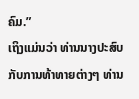ຄົມ.”
ເຖິງແມ່ນວ່າ ທ່ານນາງປະສົບກັບການທ້າທາຍຕ່າງໆ ທ່ານ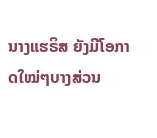ນາງແຮຣິສ ຍັງມີໂອກາດໃໝ່ໆບາງສ່ວນ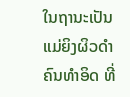ໃນຖານະເປັນແມ່ຍິງຜິວດຳຄົນທຳອິດ ທີ່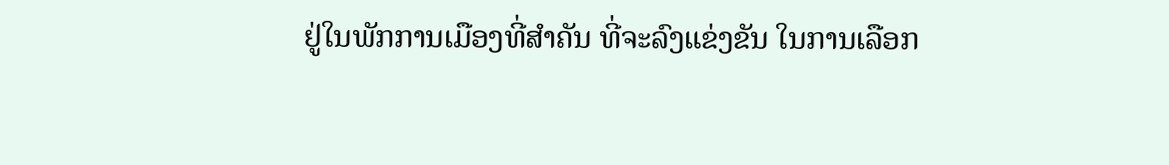ຢູ່ໃນພັກການເມືອງທີ່ສຳຄັນ ທີ່ຈະລົງແຂ່ງຂັນ ໃນການເລືອກ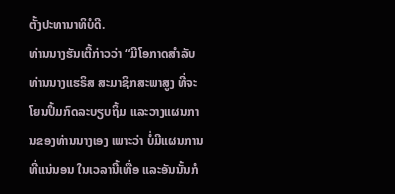ຕັ້ງປະທານາທິບໍດີ.
ທ່ານນາງຮັນເຕີ້ກ່າວວ່າ “ມີໂອກາດສຳລັບ ທ່ານນາງແຮຣິສ ສະມາຊິກສະພາສູງ ທີ່ຈະໂຍນປຶ້ມກົດລະບຽບຖິ້ມ ແລະວາງແຜນການຂອງທ່ານນາງເອງ ເພາະວ່າ ບໍ່ມີແຜນການທີ່ແນ່ນອນ ໃນເວລານີ້ເທື່ອ ແລະອັນນັ້ນກໍ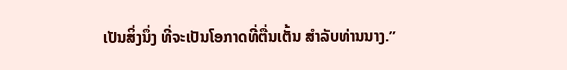ເປັນສິ່ງນຶ່ງ ທີ່ຈະເປັນໂອກາດທີ່ຕື່ນເຕັ້ນ ສຳລັບທ່ານນາງ.”